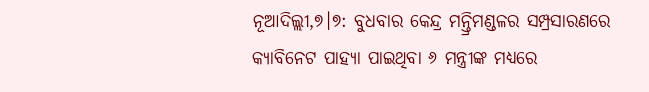ନୂଆଦିଲ୍ଲୀ,୭।୭: ବୁଧବାର କେନ୍ଦ୍ର ମନ୍ତ୍ରିମଣ୍ଡଳର ସମ୍ପ୍ରସାରଣରେ କ୍ୟାବିନେଟ ପାହ୍ୟା ପାଇଥିବା ୬ ମନ୍ତ୍ରୀଙ୍କ ମଧ୍ୟରେ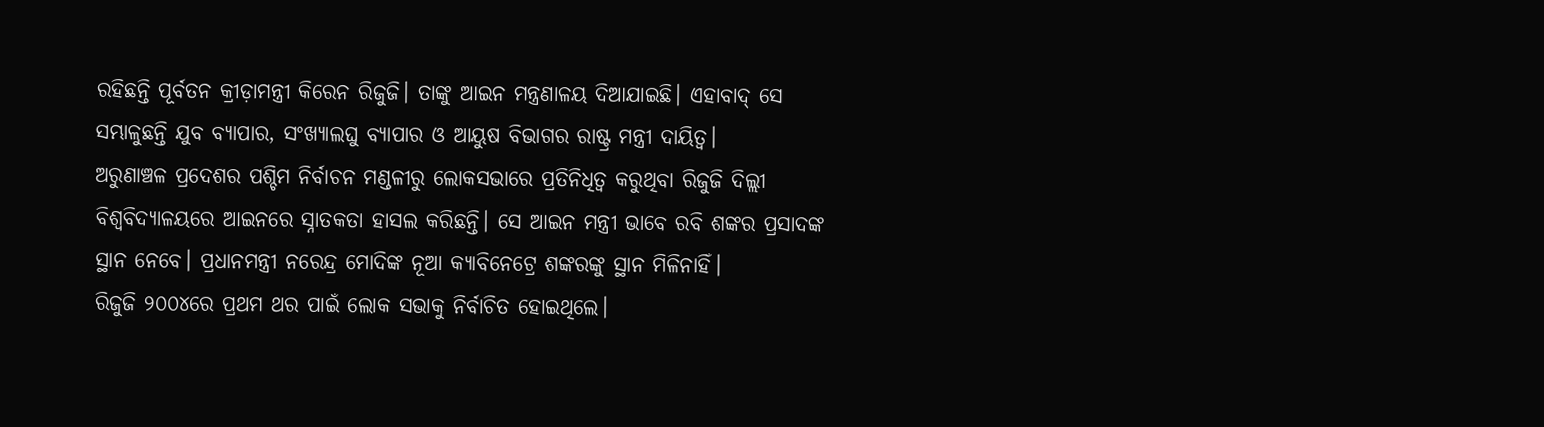ରହିଛନ୍ତି ପୂର୍ବତନ କ୍ରୀଡ଼ାମନ୍ତ୍ରୀ କିରେନ ରିଜୁଜି। ତାଙ୍କୁ ଆଇନ ମନ୍ତ୍ରଣାଳୟ ଦିଆଯାଇଛି। ଏହାବାଦ୍ ସେ ସମ୍ଭାଳୁଛନ୍ତି ଯୁବ ବ୍ୟାପାର, ସଂଖ୍ୟାଲଘୁ ବ୍ୟାପାର ଓ ଆୟୁଷ ବିଭାଗର ରାଷ୍ଟ୍ର ମନ୍ତ୍ରୀ ଦାୟିତ୍ୱ।
ଅରୁଣାଞ୍ଚଳ ପ୍ରଦେଶର ପଶ୍ଚିମ ନିର୍ବାଚନ ମଣ୍ଡଳୀରୁ ଲୋକସଭାରେ ପ୍ରତିନିଧିତ୍ୱ କରୁଥିବା ରିଜୁଜି ଦିଲ୍ଲୀ ବିଶ୍ୱବିଦ୍ୟାଳୟରେ ଆଇନରେ ସ୍ନାତକତା ହାସଲ କରିଛନ୍ତି। ସେ ଆଇନ ମନ୍ତ୍ରୀ ଭାବେ ରବି ଶଙ୍କର ପ୍ରସାଦଙ୍କ ସ୍ଥାନ ନେବେ। ପ୍ରଧାନମନ୍ତ୍ରୀ ନରେନ୍ଦ୍ର ମୋଦିଙ୍କ ନୂଆ କ୍ୟାବିନେଟ୍ରେ ଶଙ୍କରଙ୍କୁ ସ୍ଥାନ ମିଳିନାହିଁ।
ରିଜୁଜି ୨୦୦୪ରେ ପ୍ରଥମ ଥର ପାଇଁ ଲୋକ ସଭାକୁ ନିର୍ବାଚିତ ହୋଇଥିଲେ।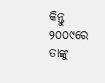କିନ୍ତୁ ୨୦୦୯ରେ ତାଙ୍କୁ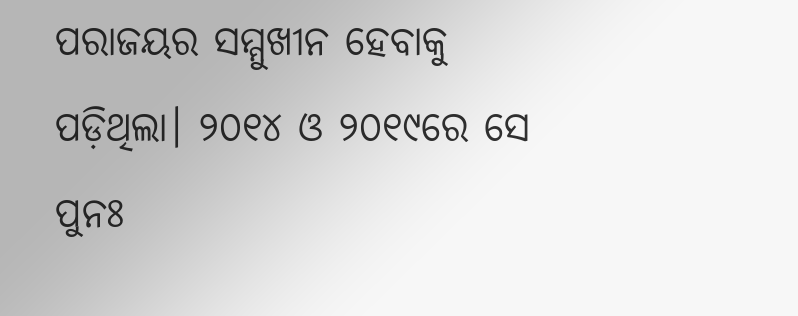ପରାଜୟର ସମ୍ମୁଖୀନ ହେବାକୁ ପଡ଼ିଥିଲା। ୨୦୧୪ ଓ ୨୦୧୯ରେ ସେ ପୁନଃ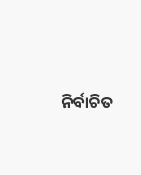ନିର୍ବାଚିତ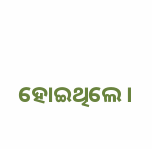ହୋଇଥିଲେ।